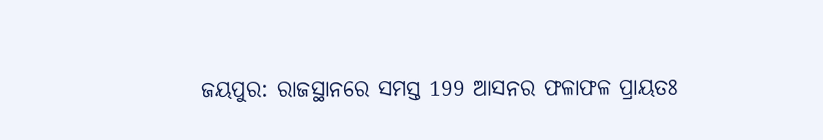ଜୟପୁର: ରାଜସ୍ଥାନରେ ସମସ୍ତ 199 ଆସନର ଫଳାଫଳ ପ୍ରାୟତଃ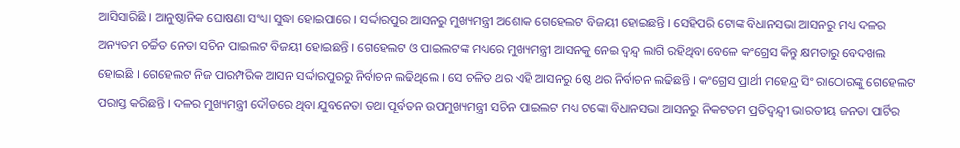ଆସିସାରିଛି । ଆନୁଷ୍ଠାନିକ ଘୋଷଣା ସଂଧ୍ୟା ସୁଦ୍ଧା ହୋଇପାରେ । ସର୍ଦ୍ଦାରପୁର ଆସନରୁ ମୁଖ୍ୟମନ୍ତ୍ରୀ ଅଶୋକ ଗେହେଲଟ ବିଜୟୀ ହୋଇଛନ୍ତି । ସେହିପରି ଟୋଙ୍କ ବିଧାନସଭା ଆସନରୁ ମଧ୍ୟ ଦଳର ଅନ୍ୟତମ ଚର୍ଚ୍ଚିତ ନେତା ସଚିନ ପାଇଲଟ ବିଜୟୀ ହୋଇଛନ୍ତି । ଗେହେଲଟ ଓ ପାଇଲଟଙ୍କ ମଧ୍ୟରେ ମୁଖ୍ୟମନ୍ତ୍ରୀ ଆସନକୁ ନେଇ ଦ୍ବନ୍ଦ୍ବ ଲାଗି ରହିଥିବା ବେଳେ କଂଗ୍ରେସ କିନ୍ତୁ କ୍ଷମତାରୁ ବେଦଖଲ ହୋଇଛି । ଗେହେଲଟ ନିଜ ପାରମ୍ପରିକ ଆସନ ସର୍ଦ୍ଦାରପୁରରୁ ନିର୍ବାଚନ ଲଢିଥିଲେ । ସେ ଚଳିତ ଥର ଏହି ଆସନରୁ 6ଷ୍ଠ ଥର ନିର୍ବାଚନ ଲଢିଛନ୍ତି । କଂଗ୍ରେସ ପ୍ରାର୍ଥୀ ମହେନ୍ଦ୍ର ସିଂ ରାଠୋରଙ୍କୁ ଗେହେଲଟ ପରାସ୍ତ କରିଛନ୍ତି । ଦଳର ମୁଖ୍ୟମନ୍ତ୍ରୀ ଦୌଡରେ ଥିବା ଯୁବନେତା ତଥା ପୂର୍ବତନ ଉପମୁଖ୍ୟମନ୍ତ୍ରୀ ସଚିନ ପାଇଲଟ ମଧ୍ୟ ଟଙ୍କୋ ବିଧାନସଭା ଆସନରୁ ନିକଟତମ ପ୍ରତିଦ୍ବନ୍ଦ୍ବୀ ଭାରତୀୟ ଜନତା ପାର୍ଟିର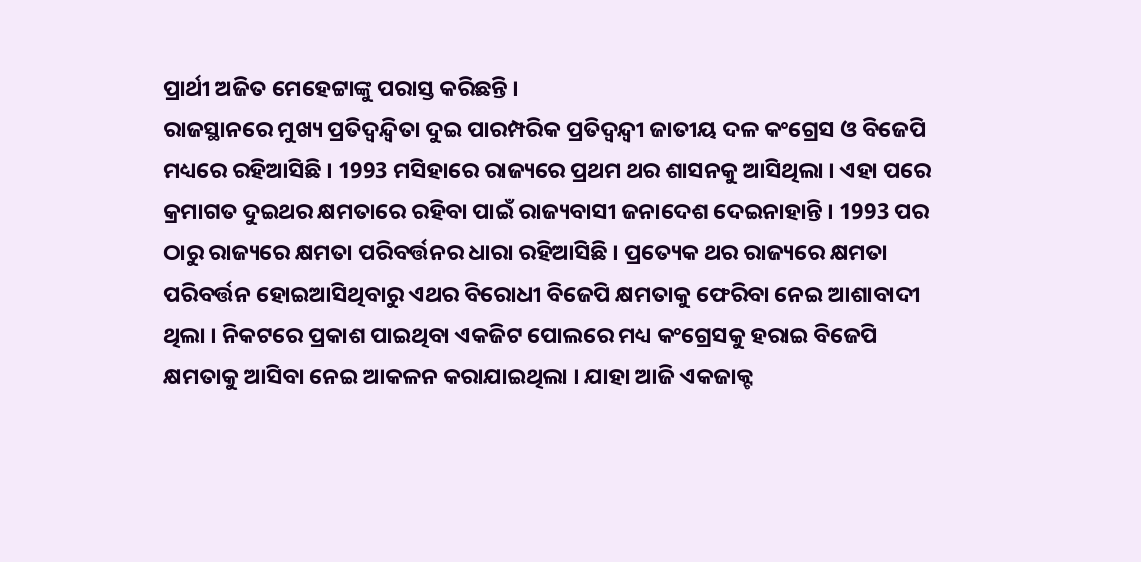ପ୍ରାର୍ଥୀ ଅଜିତ ମେହେଟ୍ଟାଙ୍କୁ ପରାସ୍ତ କରିଛନ୍ତି ।
ରାଜସ୍ଥାନରେ ମୁଖ୍ୟ ପ୍ରତିଦ୍ବନ୍ଦ୍ବିତା ଦୁଇ ପାରମ୍ପରିକ ପ୍ରତିଦ୍ବନ୍ଦ୍ବୀ ଜାତୀୟ ଦଳ କଂଗ୍ରେସ ଓ ବିଜେପି ମଧ୍ୟରେ ରହିଆସିଛି । 1993 ମସିହାରେ ରାଜ୍ୟରେ ପ୍ରଥମ ଥର ଶାସନକୁ ଆସିଥିଲା । ଏହା ପରେ କ୍ରମାଗତ ଦୁଇଥର କ୍ଷମତାରେ ରହିବା ପାଇଁ ରାଜ୍ୟବାସୀ ଜନାଦେଶ ଦେଇନାହାନ୍ତି । 1993 ପର ଠାରୁ ରାଜ୍ୟରେ କ୍ଷମତା ପରିବର୍ତ୍ତନର ଧାରା ରହିଆସିଛି । ପ୍ରତ୍ୟେକ ଥର ରାଜ୍ୟରେ କ୍ଷମତା ପରିବର୍ତ୍ତନ ହୋଇଆସିଥିବାରୁ ଏଥର ବିରୋଧୀ ବିଜେପି କ୍ଷମତାକୁ ଫେରିବା ନେଇ ଆଶାବାଦୀ ଥିଲା । ନିକଟରେ ପ୍ରକାଶ ପାଇଥିବା ଏକଜିଟ ପୋଲରେ ମଧ୍ୟ କଂଗ୍ରେସକୁ ହରାଇ ବିଜେପି କ୍ଷମତାକୁ ଆସିବା ନେଇ ଆକଳନ କରାଯାଇଥିଲା । ଯାହା ଆଜି ଏକଜାକ୍ଟ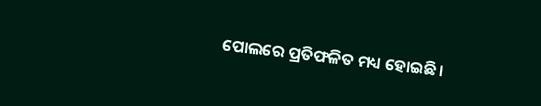ପୋଲରେ ପ୍ରତିଫଳିତ ମଧ୍ୟ ହୋଇଛି ।